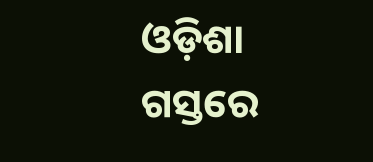ଓଡ଼ିଶା ଗସ୍ତରେ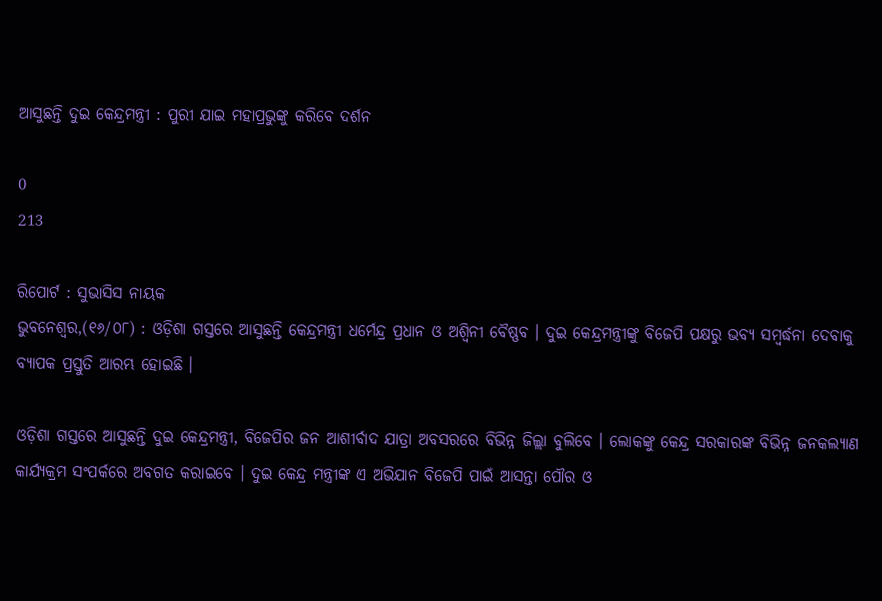ଆସୁଛନ୍ତି ଦୁଇ କେନ୍ଦ୍ରମନ୍ତ୍ରୀ : ପୁରୀ ଯାଇ ମହାପ୍ରଭୁଙ୍କୁ କରିବେ ଦର୍ଶନ

0
213

ରିପୋର୍ଟ : ସୁଭାସିସ ନାୟକ
ଭୁବନେଶ୍ୱର,(୧୬/୦୮) : ଓଡ଼ିଶା ଗସ୍ତରେ ଆସୁଛନ୍ତି କେନ୍ଦ୍ରମନ୍ତ୍ରୀ ଧର୍ମେନ୍ଦ୍ର ପ୍ରଧାନ ଓ ଅଶ୍ୱିନୀ ବୈଷ୍ଣବ । ଦୁଇ କେନ୍ଦ୍ରମନ୍ତ୍ରୀଙ୍କୁ ବିଜେପି ପକ୍ଷରୁ ଭବ୍ୟ ସମ୍ବର୍ଦ୍ଧନା ଦେବାକୁ ବ୍ୟାପକ ପ୍ରସ୍ତୁତି ଆରମ୍ଭ ହୋଇଛି ।

ଓଡ଼ିଶା ଗସ୍ତରେ ଆସୁଛନ୍ତି ଦୁଇ କେନ୍ଦ୍ରମନ୍ତ୍ରୀ, ବିଜେପିର ଜନ ଆଶୀର୍ବାଦ ଯାତ୍ରା ଅବସରରେ ବିଭିନ୍ନ ଜିଲ୍ଲା ବୁଲିବେ । ଲୋକଙ୍କୁ କେନ୍ଦ୍ର ସରକାରଙ୍କ ବିଭିନ୍ନ ଜନକଲ୍ୟାଣ କାର୍ଯ୍ୟକ୍ରମ ସଂପର୍କରେ ଅବଗତ କରାଇବେ । ଦୁଇ କେନ୍ଦ୍ର ମନ୍ତ୍ରୀଙ୍କ ଏ ଅଭିଯାନ ବିଜେପି ପାଇଁ ଆସନ୍ତା ପୌର ଓ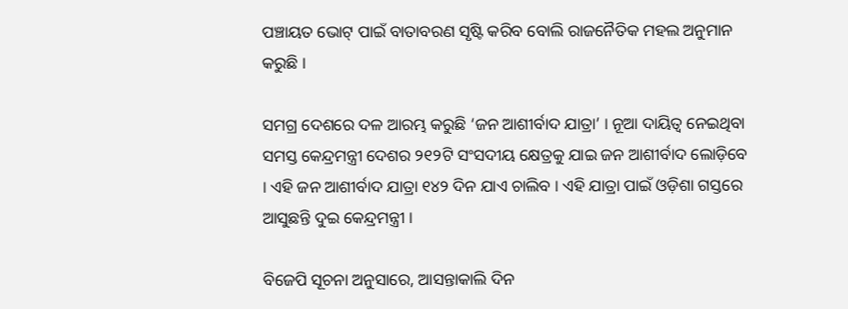ପଞ୍ଚାୟତ ଭୋଟ୍‌ ପାଇଁ ବାତାବରଣ ସୃଷ୍ଟି କରିବ ବୋଲି ରାଜନୈତିକ ମହଲ ଅନୁମାନ କରୁଛି ।

ସମଗ୍ର ଦେଶରେ ଦଳ ଆରମ୍ଭ କରୁଛି ‘ଜନ ଆଶୀର୍ବାଦ ଯାତ୍ରା’ । ନୂଆ ଦାୟିତ୍ୱ ନେଇଥିବା ସମସ୍ତ କେନ୍ଦ୍ରମନ୍ତ୍ରୀ ଦେଶର ୨୧୨ଟି ସଂସଦୀୟ କ୍ଷେତ୍ରକୁ ଯାଇ ଜନ ଆଶୀର୍ବାଦ ଲୋଡ଼ିବେ । ଏହି ଜନ ଆଶୀର୍ବାଦ ଯାତ୍ରା ୧୪୨ ଦିନ ଯାଏ ଚାଲିବ । ଏହି ଯାତ୍ରା ପାଇଁ ଓଡ଼ିଶା ଗସ୍ତରେ ଆସୁଛନ୍ତି ଦୁଇ କେନ୍ଦ୍ରମନ୍ତ୍ରୀ ।

ବିଜେପି ସୂଚନା ଅନୁସାରେ, ଆସନ୍ତାକାଲି ଦିନ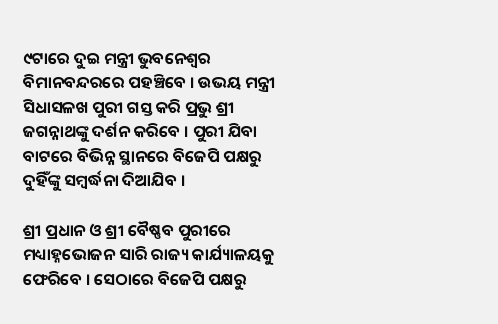୯ଟାରେ ଦୁଇ ମନ୍ତ୍ରୀ ଭୁବନେଶ୍ୱର ବିମାନବନ୍ଦରରେ ପହଞ୍ଚିବେ । ଉଭୟ ମନ୍ତ୍ରୀ ସିଧାସଳଖ ପୁରୀ ଗସ୍ତ କରି ପ୍ରଭୁ ଶ୍ରୀ ଜଗନ୍ନାଥଙ୍କୁ ଦର୍ଶନ କରିବେ । ପୁରୀ ଯିବା ବାଟରେ ବିଭିନ୍ନ ସ୍ଥାନରେ ବିଜେପି ପକ୍ଷରୁ ଦୁହିଁଙ୍କୁ ସମ୍ବର୍ଦ୍ଧନା ଦିଆଯିବ ।

ଶ୍ରୀ ପ୍ରଧାନ ଓ ଶ୍ରୀ ବୈଷ୍ଣବ ପୁରୀରେ ମଧ୍ୟାହ୍ନଭୋଜନ ସାରି ରାଜ୍ୟ କାର୍ଯ୍ୟାଳୟକୁ ଫେରିବେ । ସେଠାରେ ବିଜେପି ପକ୍ଷରୁ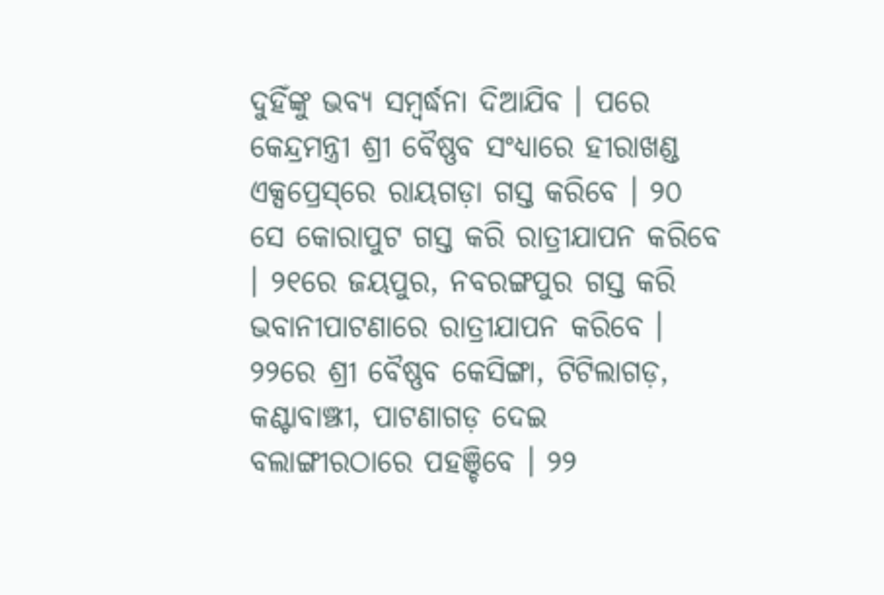ଦୁହିଁଙ୍କୁ ଭବ୍ୟ ସମ୍ବର୍ଦ୍ଧନା ଦିଆଯିବ । ପରେ କେନ୍ଦ୍ରମନ୍ତ୍ରୀ ଶ୍ରୀ ବୈଷ୍ଣବ ସଂଧ୍ୟାରେ ହୀରାଖଣ୍ଡ ଏକ୍ସପ୍ରେସ୍‌ରେ ରାୟଗଡ଼ା ଗସ୍ତ କରିବେ । ୨୦ ସେ କୋରାପୁଟ ଗସ୍ତ କରି ରାତ୍ରୀଯାପନ କରିବେ । ୨୧ରେ ଜୟପୁର, ନବରଙ୍ଗପୁର ଗସ୍ତ କରି ଭବାନୀପାଟଣାରେ ରାତ୍ରୀଯାପନ କରିବେ । ୨୨ରେ ଶ୍ରୀ ବୈଷ୍ଣବ କେସିଙ୍ଗା, ଟିଟିଲାଗଡ଼, କଣ୍ଟାବାଞ୍ଝୀ, ପାଟଣାଗଡ଼ ଦେଇ ବଲାଙ୍ଗୀରଠାରେ ପହଞ୍ଚିବେ । ୨୨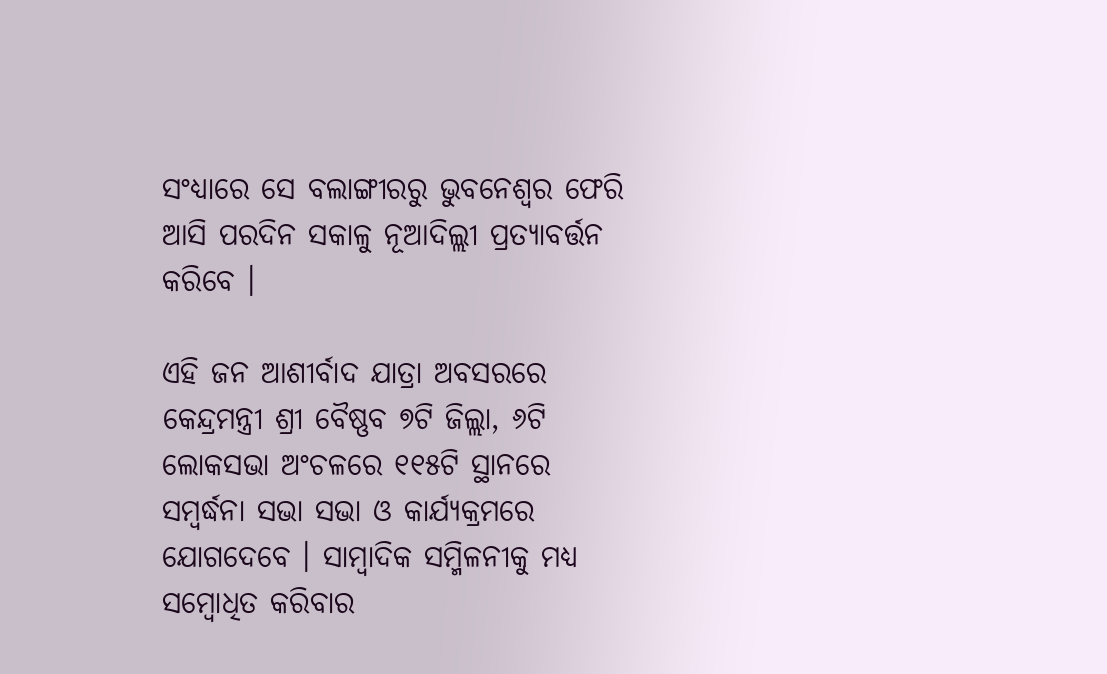ସଂଧ୍ୟାରେ ସେ ବଲାଙ୍ଗୀରରୁ ଭୁବନେଶ୍ୱର ଫେରି ଆସି ପରଦିନ ସକାଳୁ ନୂଆଦିଲ୍ଲୀ ପ୍ରତ୍ୟାବର୍ତ୍ତନ କରିବେ ।

ଏହି ଜନ ଆଶୀର୍ବାଦ ଯାତ୍ରା ଅବସରରେ କେନ୍ଦ୍ରମନ୍ତ୍ରୀ ଶ୍ରୀ ବୈଷ୍ଣବ ୭ଟି ଜିଲ୍ଲା, ୬ଟି ଲୋକସଭା ଅଂଚଳରେ ୧୧୫ଟି ସ୍ଥାନରେ ସମ୍ବର୍ଦ୍ଧନା ସଭା ସଭା ଓ କାର୍ଯ୍ୟକ୍ରମରେ ଯୋଗଦେବେ । ସାମ୍ବାଦିକ ସମ୍ମିଳନୀକୁ ମଧ୍ୟ ସମ୍ବୋଧିତ କରିବାର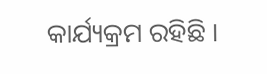କାର୍ଯ୍ୟକ୍ରମ ରହିଛି ।